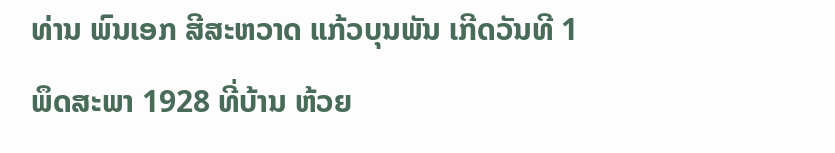ທ່ານ ພົນເອກ ສີສະຫວາດ ແກ້ວບຸນພັນ ເກີດວັນທີ 1 ພຶດສະພາ 1928 ທີ່ບ້ານ ຫ້ວຍ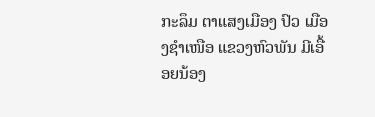ກະລຶມ ຕາແສງເມືອງ ປົວ ເມືອງຊໍາເໜືອ ແຂວງຫົວພັນ ມີເອື້ອຍນ້ອງ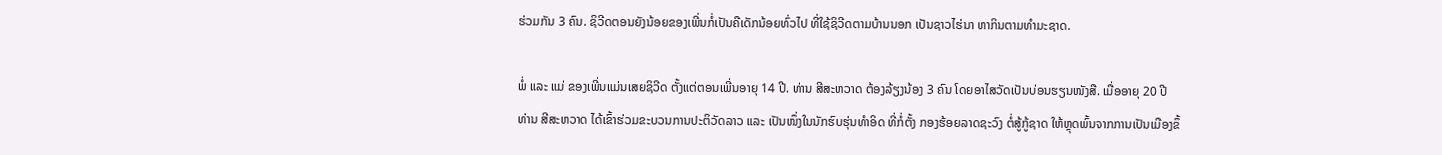ຮ່ວມກັນ 3 ຄົນ. ຊິວີດຕອນຍັງນ້ອຍຂອງເພີ່ນກໍ່ເປັນຄືເດັກນ້ອຍທົ່ວໄປ ທີ່ໃຊ້ຊິວີດຕາມບ້ານນອກ ເປັນຊາວໄຮ່ນາ ຫາກິນຕາມທໍາມະຊາດ.

ພໍ່ ແລະ ແມ່ ຂອງເພີ່ນແມ່ນເສຍຊິວີດ ຕັ້ງແຕ່ຕອນເພີ່ນອາຍຸ 14 ປີ. ທ່ານ ສີສະຫວາດ ຕ້ອງລ້ຽງນ້ອງ 3 ຄົນ ໂດຍອາໄສວັດເປັນບ່ອນຮຽນໜັງສື. ເມື່ອອາຍຸ 20 ປີ ທ່ານ ສີສະຫວາດ ໄດ້ເຂົ້າຮ່ວມຂະບວນການປະຕິວັດລາວ ແລະ ເປັນໜຶ່ງໃນນັກຮົບຮຸ່ນທໍາອິດ ທີ່ກໍ່ຕັ້ງ ກອງຮ້ອຍລາດຊະວົງ ຕໍ່ສູ້ກູ້ຊາດ ໃຫ້ຫຼຸດພົ້ນຈາກການເປັນເມືອງຂຶ້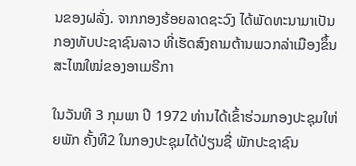ນຂອງຝລັ່ງ. ຈາກກອງຮ້ອຍລາດຊະວົງ ໄດ້ພັດທະນາມາເປັນກອງທັບປະຊາຊົນລາວ ທີ່ເຮັດສົງຄາມຕ້ານພວກລ່າເມືອງຂຶ້ນສະໄໝໃໝ່ຂອງອາເມຣີກາ

ໃນວັນທີ 3 ກຸມພາ ປີ 1972 ທ່ານໄດ້ເຂົ້າຮ່ວມກອງປະຊຸມໃຫ່ຍພັກ ຄັ້ງທີ2 ໃນກອງປະຊຸມໄດ້ປ່ຽນຊື່ ພັກປະຊາຊົນ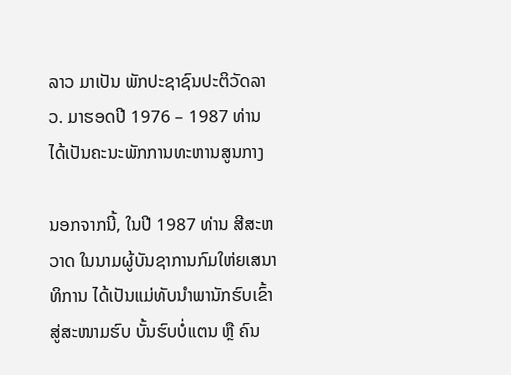ລາວ ມາເປັນ ພັກປະຊາຊົນປະຕິວັດລາວ. ມາຮອດປີ 1976 – 1987 ທ່ານໄດ້ເປັນຄະນະພັກການທະຫານສູນກາງ

ນອກຈາກນີ້, ໃນປີ 1987 ທ່ານ ສີສະຫວາດ ໃນນາມຜູ້ບັນຊາການກົມໃຫ່ຍເສນາທິການ ໄດ້ເປັນແມ່ທັບນໍາພານັກຮົບເຂົ້າສູ່ສະໜາມຮົບ ບັ້ນຮົບບໍ່ແຕນ ຫຼື ຄົນ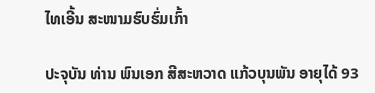ໄທເອີ້ນ ສະໜາມຮົບຮົ່ມເກົ້າ

ປະຈຸບັນ ທ່ານ ພົນເອກ ສີສະຫວາດ ແກ້ວບຸນພັນ ອາຍຸໄດ້ 93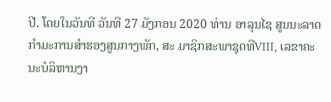ປີ. ໂດຍໃນວັນທີ ວັນທີ 27 ມັງກອນ 2020 ທ່ານ ອາລຸນໄຊ ສູນນະລາດ ກຳມະການສຳຮອງສູນກາງພັກ, ສະ ມາຊິກສະພາຊຸດທີVIII, ເລຂາຄະນະບໍລິຫານງາ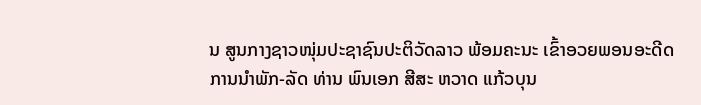ນ ສູນກາງຊາວໜຸ່ມປະຊາຊົນປະຕິວັດລາວ ພ້ອມຄະນະ ເຂົ້າອວຍພອນອະດີດ ການນຳພັກ-ລັດ ທ່ານ ພົນເອກ ສີສະ ຫວາດ ແກ້ວບຸນ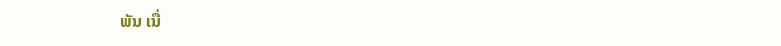ພັນ ເນື່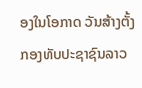ອງໃນໂອກາດ ວັນສ້າງຕັ້ງກອງທັບປະຊາຊົນລາວ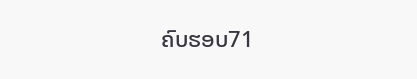ຄົບຮອບ71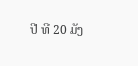ປີ ທີ 20 ມັງ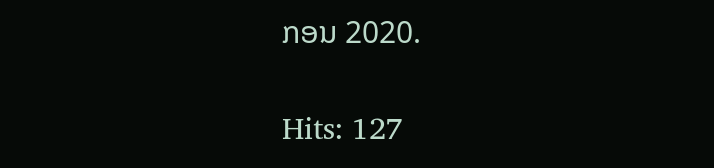ກອນ 2020.

Hits: 127